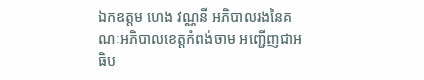ឯកឧត្តម ហេង វណ្ណនី អភិបាលរងនៃគណៈអភិបាលខេត្តកំពង់ចាម អញ្ជើញជាអធិប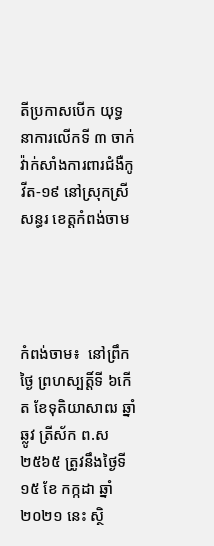តីប្រកាសបើក យុទ្ធនាការលើកទី ៣ ចាក់វ៉ាក់សាំងការពារជំងឺកូវីត-១៩ នៅស្រុកស្រីសន្ធរ ខេត្តកំពង់ចាម




កំពង់ចាម៖  នៅព្រឹកថ្ងៃ ព្រហស្បត្តិ៍ទី ៦កើត ខែទុតិយាសាឍ ឆ្នាំឆ្លូវ ត្រីស័ក ព.ស ២៥៦៥ ត្រូវនឹងថ្ងៃទី ១៥ ខែ កក្កដា ឆ្នាំ ២០២១ នេះ ស្ថិ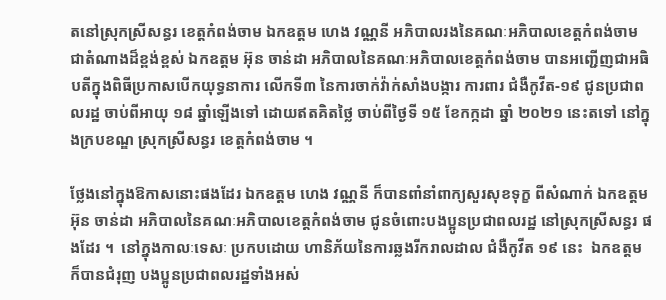តនៅស្រុកស្រីសន្ធរ ខេត្តកំពង់ចាម ឯកឧត្តម ហេង វណ្ណនី អភិបាលរងនៃគណៈអភិបាលខេត្តកំពង់ចាម  ជាតំណាងដ៏ខ្ពង់ខ្ពស់ ឯកឧត្តម អ៊ុន ចាន់ដា អភិបាលនៃគណៈអភិបាលខេត្តកំពង់ចាម បានអញ្ជើញជាអធិបតីក្នុងពិធីប្រកាសបើកយុទ្ធនាការ លើកទី៣ នៃការចាក់វ៉ាក់សាំងបង្ការ ការពារ ជំងឺកូវីត-១៩ ជូនប្រជាពលរដ្ឋ ចាប់ពីអាយុ ១៨ ឆ្នាំឡើងទៅ ដោយឥតគិតថ្លៃ ចាប់ពីថ្ងៃទី ១៥ ខែកក្កដា ឆ្នាំ ២០២១ នេះតទៅ នៅក្នុងក្របខណ្ឌ ស្រុកស្រីសន្ធរ ខេត្តកំពង់ចាម ។

ថ្លែងនៅក្នុងឱកាសនោះផងដែរ ឯកឧត្តម ហេង វណ្ណនី ក៏បានពាំនាំពាក្យសួរសុខទុក្ខ ពីសំណាក់ ឯកឧត្តម អ៊ុន ចាន់ដា អភិបាលនៃគណៈអភិបាលខេត្តកំពង់ចាម ជូនចំពោះបងប្អូនប្រជាពលរដ្ឋ នៅស្រុកស្រីសន្ធរ ផងដែរ ។  នៅក្នុងកាលៈទេសៈ ប្រកបដោយ ហានិភ័យនៃការឆ្លងរីករាលដាល ជំងឺកូវីត ១៩ នេះ  ឯកឧត្តម ក៏បានជំរុញ បងប្អូនប្រជាពលរដ្ឋទាំងអស់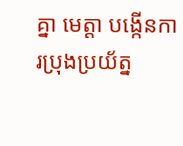គ្នា មេត្តា បង្កើនការប្រុងប្រយ័ត្ន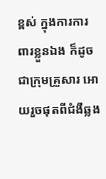ខ្ពស់ ក្នុងការការពារខ្លួនឯង ក៏ដូចជាក្រុមគ្រួសារ អោយរួចផុតពីជំងឺឆ្លង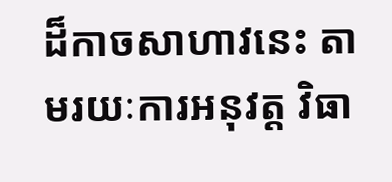ដ៏កាចសាហាវនេះ តាមរយៈការអនុវត្ត វិធា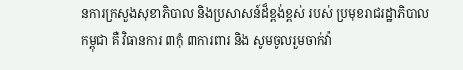នការក្រសួងសុខាភិបាល និងប្រសាសន៍ដ៏ខ្ពង់ខ្ពស់ របស់ ប្រមុខរាជរដ្ឋាភិបាលកម្ពុជា គឺ វិធានការ ៣កុំ ៣ការពារ និង សូមចូលរួមចាក់វ៉ា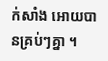ក់សាំង អោយបានគ្រប់ៗគ្នា ។